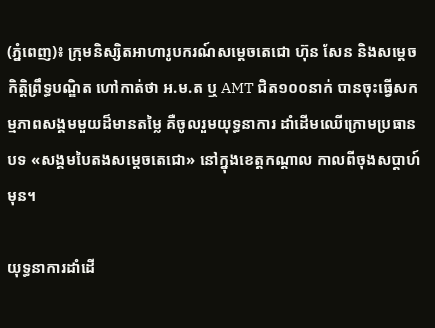(ភ្នំពេញ)៖ ក្រុមនិស្សិតអាហារូបករណ៍សម្តេចតេជោ ហ៊ុន សែន និងសម្តេចកិត្តិព្រឹទ្ធបណ្ឌិត ហៅកាត់ថា អ.ម.ត ឬ AMT ជិត១០០នាក់ បានចុះធ្វើសកម្មភាពសង្គមមួយដ៏មានតម្លៃ គឺចូលរួមយុទ្ធនាការ ដាំដើមឈើក្រោមប្រធានបទ «សង្គមបៃតងសម្តេចតេជោ» នៅក្នុងខេត្តកណ្តាល កាលពីចុងសប្តាហ៍មុន។

យុទ្ធនាការដាំដើ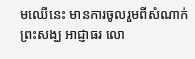មឈើនេះ មានការចូលរួមពីសំណាក់ព្រះសង្ឃ អាជ្ញាធរ លោ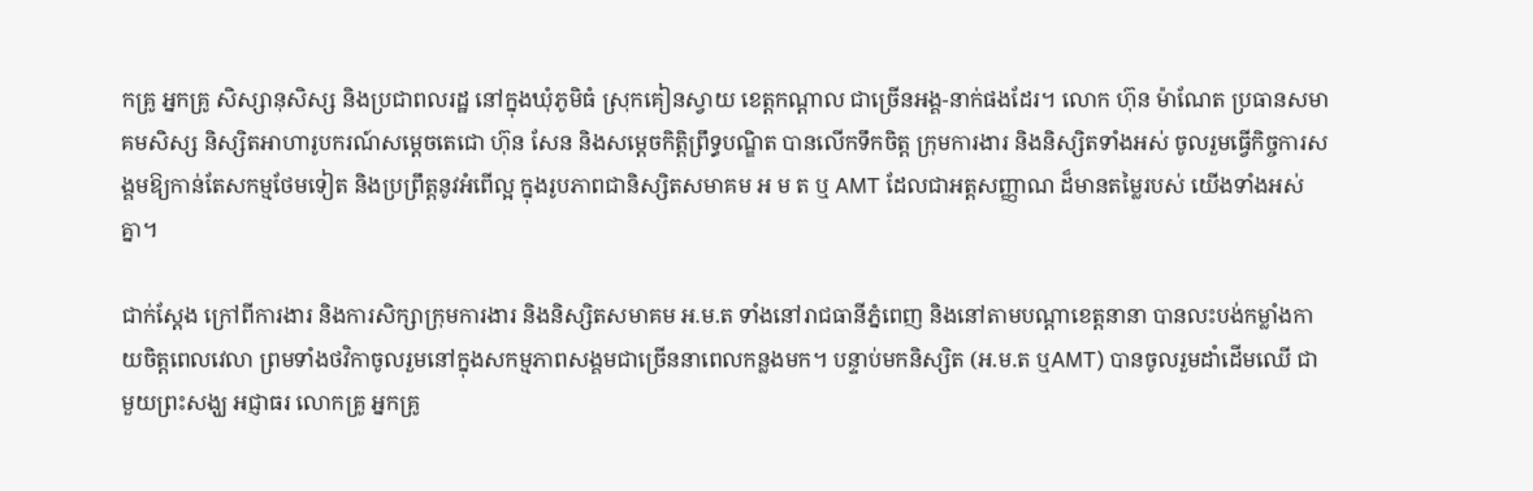កគ្រូ អ្នកគ្រូ សិស្សានុសិស្ស និងប្រជាពលរដ្ឋ នៅក្នុងឃុំភូមិធំ ស្រុកគៀនស្វាយ ខេត្តកណ្តាល ជាច្រើនអង្គ-នាក់ផងដែរ។ លោក ហ៊ុន ម៉ាណែត ប្រធានសមាគមសិស្ស និស្សិតអាហារូបករណ៍សម្តេចតេជោ ហ៊ុន សែន និងសម្តេចកិត្តិព្រឹទ្ធបណ្ឌិត បានលើកទឹកចិត្ត ក្រុមការងារ និងនិស្សិតទាំងអស់ ចូលរួមធ្វើកិច្ចការសង្គមឱ្យកាន់តែសកម្មថែមទៀត និងប្រព្រឹត្តនូវអំពើល្អ ក្នុងរូបភាពជានិស្សិតសមាគម អ ម ត ឬ AMT ដែលជាអត្តសញ្ញាណ ដ៏មានតម្លៃរបស់ យើងទាំងអស់គ្នា។

ជាក់ស្តែង ក្រៅពីការងារ និងការសិក្សាក្រុមការងារ និងនិស្សិតសមាគម អ.ម.ត ទាំងនៅរាជធានីភ្នំពេញ និងនៅតាមបណ្តាខេត្តនានា បានលះបង់កម្លាំងកាយចិត្តពេលវេលា ព្រមទាំងថវិកាចូលរួមនៅក្នុងសកម្មភាពសង្គមជាច្រើននាពេលកន្លងមក។ បន្ទាប់មកនិស្សិត (អ.ម.ត ឬAMT) បានចូលរួមដាំដើមឈើ ជាមួយព្រះសង្ឃ អជ្ញាធរ លោកគ្រូ អ្នកគ្រូ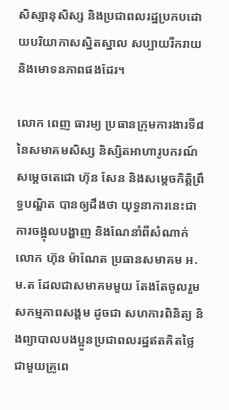សិស្សានុសិស្ស និងប្រជាពលរដ្ឋប្រកបដោយបរិយាកាសស្និតស្នាល សប្បាយរីករាយនិងមោទនភាពផងដែរ។

លោក ពេញ ធារម្យ ប្រធានក្រុមការងារទី៨ នៃសមាគមសិស្ស និស្សិតអាហារូបករណ៍សម្តេចតេជោ ហ៊ុន សែន និងសម្តេចកិត្តិព្រឹទ្ធបណ្ឌិត បានឲ្យដឹងថា យុទ្ធនាការនេះជាការចង្អុលបង្ហាញ និងណែនាំពីសំណាក់ លោក ហ៊ុន ម៉ាណែត ប្រធានសមាគម អ.ម.ត ដែលជាសមាគមមួយ តែងតែចូលរួមសកម្មភាពសង្គម ដូចជា សហការពិនិត្យ និងព្យាបាលបងប្អូនប្រជាពលរដ្ឋឥតគិតថ្លៃ ជាមួយគ្រូពេ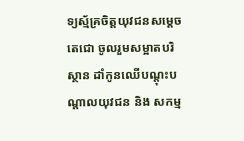ទ្យស្ម័គ្រចិត្តយុវជនសម្តេចតេជោ ចូលរួមសម្អាតបរិស្ថាន ដាំកូនឈើបណ្តុះបណ្ដាលយុវជន និង សកម្ម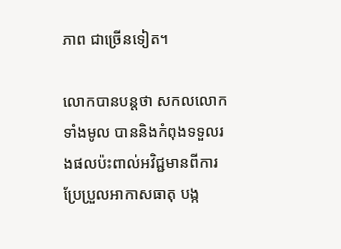ភាព ជាច្រើនទៀត។

លោកបានបន្តថា សកលលោកទាំងមូល បាននិងកំពុងទទួលរងផលប៉ះពាល់អវិជ្ជមានពីការ ប្រែប្រួលអាកាសធាតុ បង្ក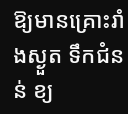ឱ្យមានគ្រោះរាំងស្ងួត ទឹកជំនន់ ខ្យ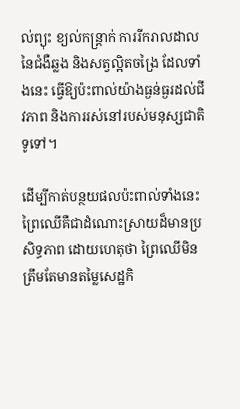ល់ព្យុះ ខ្យល់កន្រ្តាក់ ការរីករាលដាលនៃជំងឺឆ្លង និងសត្វល្អិតចង្រៃ ដែលទាំងនេះ ធ្វើឱ្យប៉ះពាល់យ៉ាងធ្ងន់ធ្ងរដល់ជីវភាព និងការរស់នៅរបស់មនុស្សជាតិទូទៅ។

ដើម្បីកាត់បន្ថយផលប៉ះពាល់ទាំងនេះ ព្រៃឈើគឺជាដំណោះស្រាយដ៏មានប្រសិទ្ធភាព ដោយហេតុថា ព្រៃឈើមិនត្រឹមតែមានតម្លៃសេដ្ឋកិ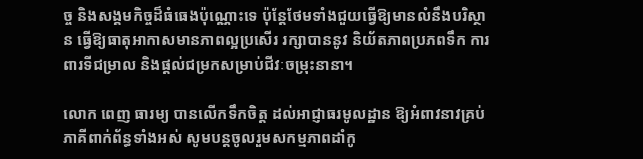ច្ច និងសង្គមកិច្ចដ៏ធំធេងប៉ុណ្ណោះទេ ប៉ុន្តែថែមទាំងជួយធ្វើឱ្យមានលំនឹងបរិស្ថាន ធ្វើឱ្យធាតុអាកាសមានភាពល្អប្រសើរ រក្សាបាននូវ និយ័តភាពប្រភពទឹក ការពារទីជម្រាល និងផ្ដល់ជម្រកសម្រាប់ជីវៈចម្រុះនានា។

លោក ពេញ ធារម្យ បានលើកទឹកចិត្ត ដល់អាជ្ញាធរមូលដ្ឋាន ឱ្យអំពាវនាវគ្រប់ភាគីពាក់ព័ន្ធទាំងអស់ សូមបន្ដចូលរួមសកម្មភាពដាំកូ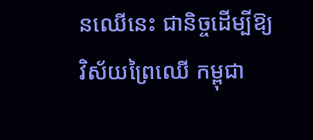នឈើនេះ ជានិច្ចដើម្បីឱ្យវិស័យព្រៃឈើ កម្ពុជា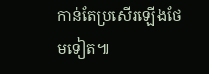កាន់តែប្រសើរឡើងថែមទៀត៕